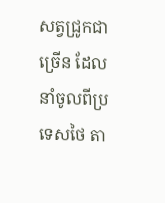សត្វជ្រូកជាច្រេីន ដែលនាំចូលពីប្រទេសថៃ តា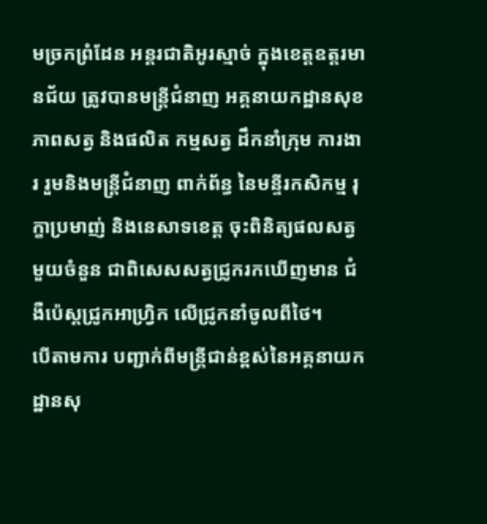មច្រកព្រំដែន អន្តរជាតិអូរស្មាច់ ក្នុងខេត្តឧត្តរមានជ័យ ត្រូវបានមន្រ្តីជំនាញ អគ្គនាយកដ្ឋានសុខភាពសត្វ និងផលិត កម្មសត្វ ដឹកនាំក្រុម ការងារ រួមនិងមន្ត្រីជំនាញ ពាក់ព័ន្ធ នៃមន្ទីរកសិកម្ម រុក្ខាប្រមាញ់ និងនេសាទខេត្ត ចុះពិនិត្យផលសត្វ មួយចំនួន ជាពិសេសសត្វជ្រូករកឃើញមាន ជំងឺប៉េស្តជ្រូកអាហ្វ្រិក លើជ្រូកនាំចូលពីថៃ។
បេីតាមការ បញ្ជាក់ពីមន្រ្តីជាន់ខ្ពស់នៃអគ្គនាយកដ្ឋានសុ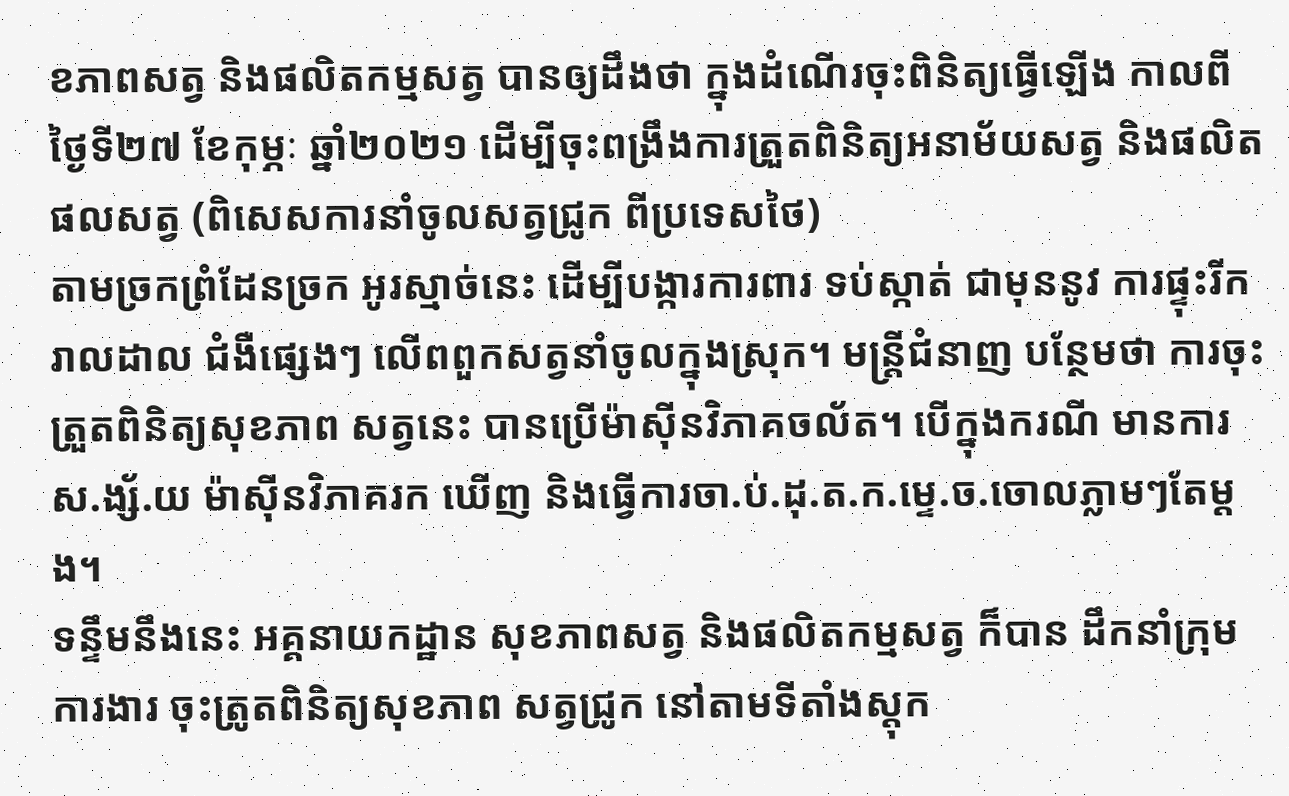ខភាពសត្វ និងផលិតកម្មសត្វ បានឲ្យដឹងថា ក្នុងដំណើរចុះពិនិត្យធ្វើឡើង កាលពីថ្ងៃទី២៧ ខែកុម្ភៈ ឆ្នាំ២០២១ ដេីម្បីចុះពង្រឹងការត្រួតពិនិត្យអនាម័យសត្វ និងផលិត ផលសត្វ (ពិសេសការនាំចូលសត្វជ្រូក ពីប្រទេសថៃ)
តាមច្រកព្រំដែនច្រក អូរស្មាច់នេះ ដើម្បីបង្ការការពារ ទប់ស្កាត់ ជាមុននូវ ការផ្ទុះរីករាលដាល ជំងឺផ្សេងៗ លើពពួកសត្វនាំចូលក្នុងស្រុក។ មន្រ្តីជំនាញ បន្ថែមថា ការចុះត្រួតពិនិត្យសុខភាព សត្វនេះ បានប្រើម៉ាស៊ីនវិភាគចល័ត។ បើក្នុងករណី មានការស.ង្ស័.យ ម៉ាស៊ីនវិភាគរក ឃើញ និងធ្វើការចា.ប់.ដុ.ត.ក.ម្ទេ.ច.ចោលភ្លាមៗតែម្តង។
ទន្ទឹមនឹងនេះ អគ្គនាយកដ្ឋាន សុខភាពសត្វ និងផលិតកម្មសត្វ ក៏បាន ដឹកនាំក្រុមការងារ ចុះត្រូតពិនិត្យសុខភាព សត្វជ្រូក នៅតាមទីតាំងស្តុក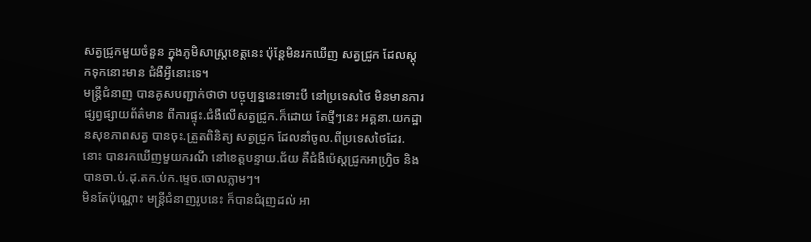សត្វជ្រូកមួយចំនួន ក្នុងភូមិសាស្ត្រខេត្តនេះ ប៉ុន្តែមិនរកឃើញ សត្វជ្រូក ដែលស្តុកទុកនោះមាន ជំងឺអ្វីនោះទេ។
មន្ត្រីជំនាញ បានគូសបញ្ជាក់ថាថា បច្ចុប្បន្ននេះទោះបី នៅប្រទេសថៃ មិនមានការផ្សព្វផ្សាយព័ត៌មាន ពីការផ្ទុះ.ជំងឺលើសត្វជ្រូក.ក៏ដោយ តែថ្មីៗនេះ អគ្គនា.យកដ្ឋានសុខភាពសត្វ បានចុះ.ត្រួតពិនិត្យ សត្វជ្រូក ដែលនាំចូល.ពីប្រទេសថៃដែរ.នោះ បានរកឃើញមួយករណី នៅខេត្តបន្ទាយ.ជ័យ គឺជំងឺប៉េស្តជ្រូកអាហ្វ្រិច និងបានចា.ប់.ដុ.តក.ប់ក.ម្ទេច.ចោលភ្លាមៗ។
មិនតែប៉ុណ្ណោះ មន្រ្តីជំនាញរូបនេះ ក៏បានជំរុញដល់ អា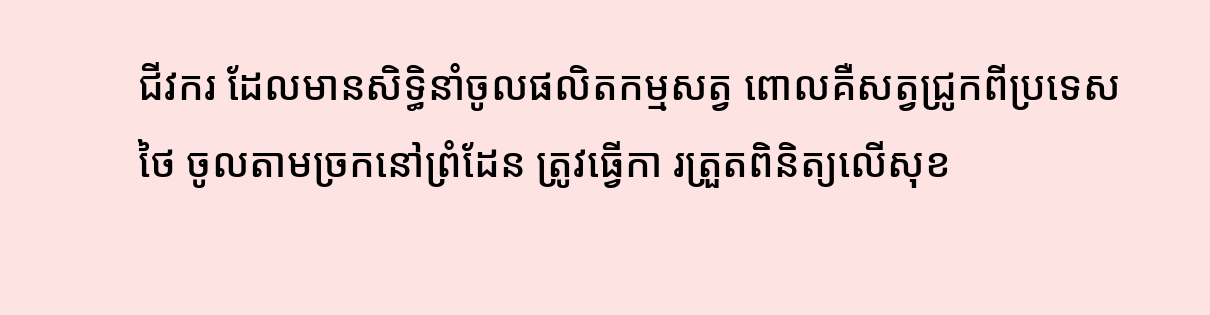ជីវករ ដែលមានសិទ្ធិនាំចូលផលិតកម្មសត្វ ពោលគឺសត្វជ្រូកពីប្រទេសថៃ ចូលតាមច្រកនៅព្រំដែន ត្រូវធ្វើកា រត្រួតពិនិត្យលើសុខ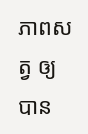ភាពសត្វ ឲ្យបាន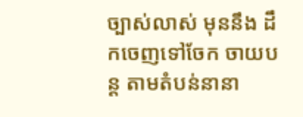ច្បាស់លាស់ មុននឹង ដឹកចេញទៅចែក ចាយបន្ត តាមតំបន់នានា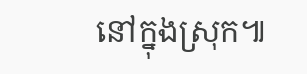នៅក្នុងស្រុក៕